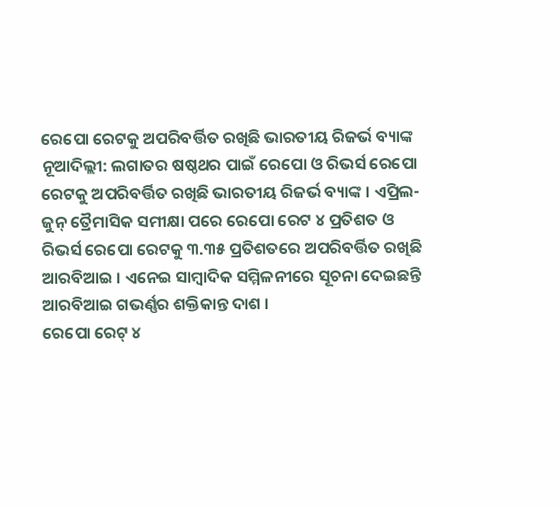ରେପୋ ରେଟକୁ ଅପରିବର୍ତ୍ତିତ ରଖିଛି ଭାରତୀୟ ରିଜର୍ଭ ବ୍ୟାଙ୍କ
ନୂଆଦିଲ୍ଲୀ: ଲଗାତର ଷଷ୍ଠଥର ପାଇଁ ରେପୋ ଓ ରିଭର୍ସ ରେପୋ ରେଟକୁ ଅପରିବର୍ତ୍ତିତ ରଖିଛି ଭାରତୀୟ ରିଜର୍ଭ ବ୍ୟାଙ୍କ । ଏପ୍ରିଲ-ଜୁନ୍ ତ୍ରୈମାସିକ ସମୀକ୍ଷା ପରେ ରେପୋ ରେଟ ୪ ପ୍ରତିଶତ ଓ ରିଭର୍ସ ରେପୋ ରେଟକୁ ୩.୩୫ ପ୍ରତିଶତରେ ଅପରିବର୍ତ୍ତିତ ରଖିଛି ଆରବିଆଇ । ଏନେଇ ସାମ୍ବାଦିକ ସମ୍ମିଳନୀରେ ସୂଚନା ଦେଇଛନ୍ତି ଆରବିଆଇ ଗଭର୍ଣ୍ଣର ଶକ୍ତିକାନ୍ତ ଦାଶ ।
ରେପୋ ରେଟ୍ ୪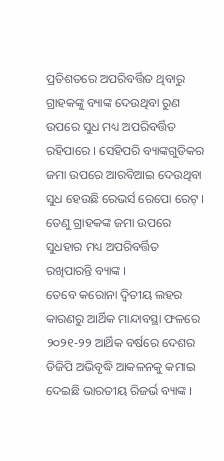ପ୍ରତିଶତରେ ଅପରିବର୍ତ୍ତିତ ଥିବାରୁ ଗ୍ରାହକଙ୍କୁ ବ୍ୟାଙ୍କ ଦେଉଥିବା ରୁଣ ଉପରେ ସୁଧ ମଧ୍ୟ ଅପରିବର୍ତ୍ତିତ ରହିପାରେ । ସେହିପରି ବ୍ୟାଙ୍କଗୁଡିକର ଜମା ଉପରେ ଆରବିଆଇ ଦେଉଥିବା ସୁଧ ହେଉଛି ରେଭର୍ସ ରେପୋ ରେଟ୍ । ତେଣୁ ଗ୍ରାହକଙ୍କ ଜମା ଉପରେ ସୁଧହାର ମଧ୍ୟ ଅପରିବର୍ତ୍ତିତ ରଖିପାରନ୍ତି ବ୍ୟାଙ୍କ ।
ତେବେ କରୋନା ଦ୍ୱିତୀୟ ଲହର କାରଣରୁ ଆର୍ଥିକ ମାନ୍ଦାବସ୍ଥା ଫଳରେ ୨୦୨୧-୨୨ ଆର୍ଥିକ ବର୍ଷରେ ଦେଶର ଡିଜିପି ଅଭିବୃଦ୍ଧି ଆକଳନକୁ କମାଇ ଦେଇଛି ଭାରତୀୟ ରିଜର୍ଭ ବ୍ୟାଙ୍କ ।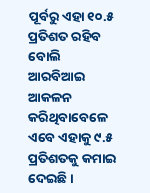ପୂର୍ବରୁ ଏହା ୧୦.୫ ପ୍ରତିଶତ ରହିବ ବୋଲି ଆରବିଆଇ ଆକଳନ କରିଥିବାବେଳେ ଏବେ ଏହାକୁ ୯.୫ ପ୍ରତିଶତକୁ କମାଇ ଦେଇଛି ।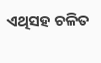ଏଥିସହ ଚଳିତ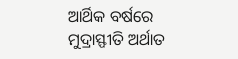ଆର୍ଥିକ ବର୍ଷରେ ମୁଦ୍ରାସ୍ଫୀତି ଅର୍ଥାତ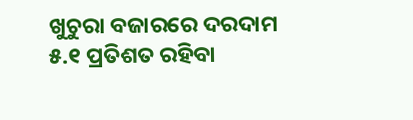ଖୁଚୁରା ବଜାରରେ ଦରଦାମ ୫.୧ ପ୍ରତିଶତ ରହିବା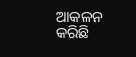ଆକଳନ କରିଛି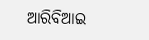ଆରିବିଆଇ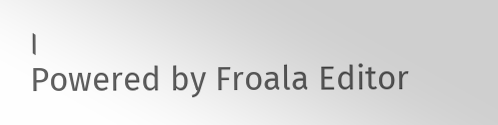।
Powered by Froala Editor